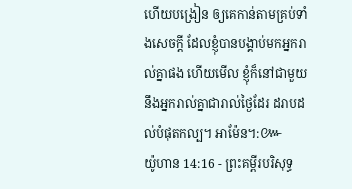ហើយបង្រៀន ឲ្យគេកាន់តាមគ្រប់ទាំងសេចក្ដី ដែលខ្ញុំបានបង្គាប់មកអ្នករាល់គ្នាផង ហើយមើល ខ្ញុំក៏នៅជាមួយនឹងអ្នករាល់គ្នាជារាល់ថ្ងៃដែរ ដរាបដល់បំផុតកល្ប។ អាម៉ែន។:៚
យ៉ូហាន 14:16 - ព្រះគម្ពីរបរិសុទ្ធ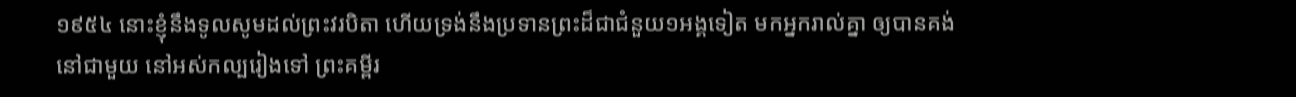១៩៥៤ នោះខ្ញុំនឹងទូលសូមដល់ព្រះវរបិតា ហើយទ្រង់នឹងប្រទានព្រះដ៏ជាជំនួយ១អង្គទៀត មកអ្នករាល់គ្នា ឲ្យបានគង់នៅជាមួយ នៅអស់កល្បរៀងទៅ ព្រះគម្ពីរ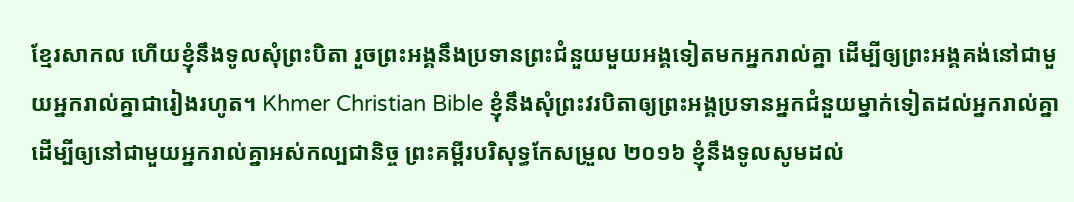ខ្មែរសាកល ហើយខ្ញុំនឹងទូលសុំព្រះបិតា រួចព្រះអង្គនឹងប្រទានព្រះជំនួយមួយអង្គទៀតមកអ្នករាល់គ្នា ដើម្បីឲ្យព្រះអង្គគង់នៅជាមួយអ្នករាល់គ្នាជារៀងរហូត។ Khmer Christian Bible ខ្ញុំនឹងសុំព្រះវរបិតាឲ្យព្រះអង្គប្រទានអ្នកជំនួយម្នាក់ទៀតដល់អ្នករាល់គ្នា ដើម្បីឲ្យនៅជាមួយអ្នករាល់គ្នាអស់កល្បជានិច្ច ព្រះគម្ពីរបរិសុទ្ធកែសម្រួល ២០១៦ ខ្ញុំនឹងទូលសូមដល់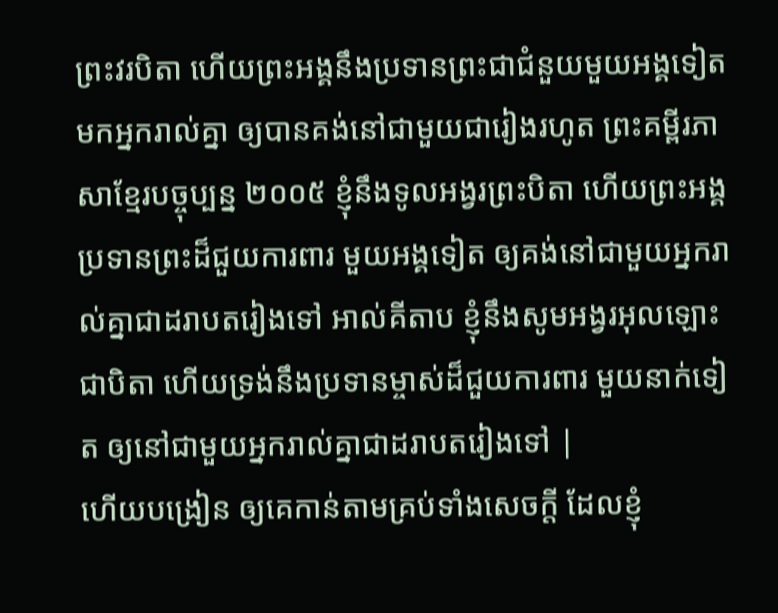ព្រះវរបិតា ហើយព្រះអង្គនឹងប្រទានព្រះជាជំនួយមួយអង្គទៀត មកអ្នករាល់គ្នា ឲ្យបានគង់នៅជាមួយជារៀងរហូត ព្រះគម្ពីរភាសាខ្មែរបច្ចុប្បន្ន ២០០៥ ខ្ញុំនឹងទូលអង្វរព្រះបិតា ហើយព្រះអង្គប្រទានព្រះដ៏ជួយការពារ មួយអង្គទៀត ឲ្យគង់នៅជាមួយអ្នករាល់គ្នាជាដរាបតរៀងទៅ អាល់គីតាប ខ្ញុំនឹងសូមអង្វរអុលឡោះជាបិតា ហើយទ្រង់នឹងប្រទានម្ចាស់ដ៏ជួយការពារ មួយនាក់ទៀត ឲ្យនៅជាមួយអ្នករាល់គ្នាជាដរាបតរៀងទៅ |
ហើយបង្រៀន ឲ្យគេកាន់តាមគ្រប់ទាំងសេចក្ដី ដែលខ្ញុំ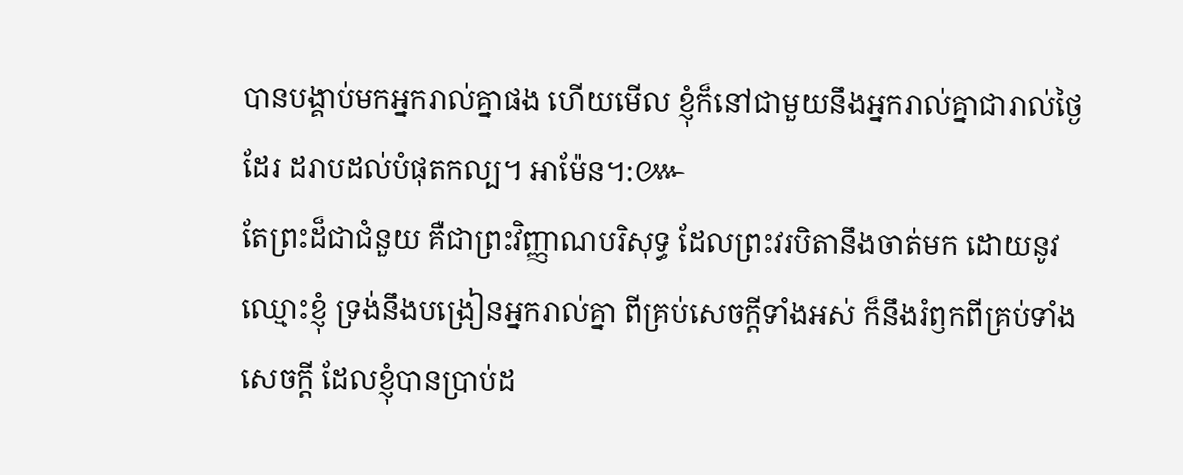បានបង្គាប់មកអ្នករាល់គ្នាផង ហើយមើល ខ្ញុំក៏នៅជាមួយនឹងអ្នករាល់គ្នាជារាល់ថ្ងៃដែរ ដរាបដល់បំផុតកល្ប។ អាម៉ែន។:៚
តែព្រះដ៏ជាជំនួយ គឺជាព្រះវិញ្ញាណបរិសុទ្ធ ដែលព្រះវរបិតានឹងចាត់មក ដោយនូវឈ្មោះខ្ញុំ ទ្រង់នឹងបង្រៀនអ្នករាល់គ្នា ពីគ្រប់សេចក្ដីទាំងអស់ ក៏នឹងរំឭកពីគ្រប់ទាំងសេចក្ដី ដែលខ្ញុំបានប្រាប់ដ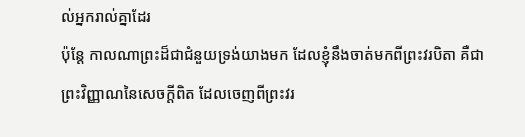ល់អ្នករាល់គ្នាដែរ
ប៉ុន្តែ កាលណាព្រះដ៏ជាជំនួយទ្រង់យាងមក ដែលខ្ញុំនឹងចាត់មកពីព្រះវរបិតា គឺជាព្រះវិញ្ញាណនៃសេចក្ដីពិត ដែលចេញពីព្រះវរ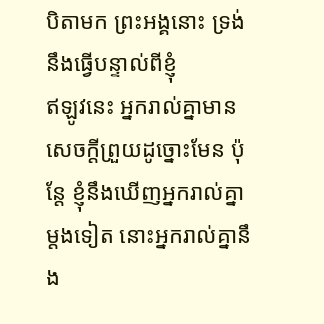បិតាមក ព្រះអង្គនោះ ទ្រង់នឹងធ្វើបន្ទាល់ពីខ្ញុំ
ឥឡូវនេះ អ្នករាល់គ្នាមានសេចក្ដីព្រួយដូច្នោះមែន ប៉ុន្តែ ខ្ញុំនឹងឃើញអ្នករាល់គ្នាម្តងទៀត នោះអ្នករាល់គ្នានឹង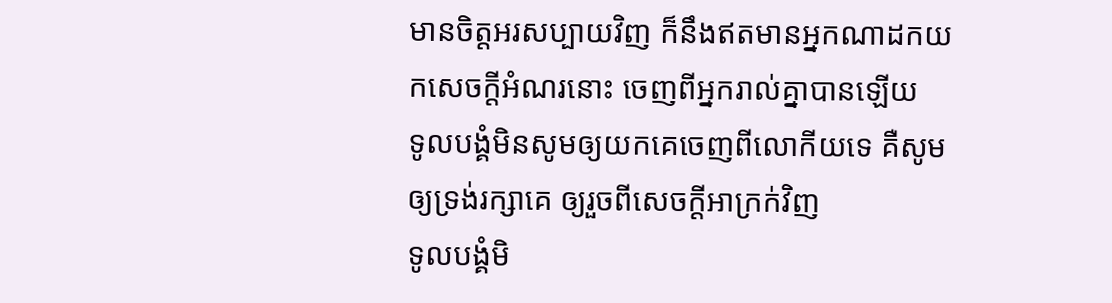មានចិត្តអរសប្បាយវិញ ក៏នឹងឥតមានអ្នកណាដកយកសេចក្ដីអំណរនោះ ចេញពីអ្នករាល់គ្នាបានឡើយ
ទូលបង្គំមិនសូមឲ្យយកគេចេញពីលោកីយទេ គឺសូមឲ្យទ្រង់រក្សាគេ ឲ្យរួចពីសេចក្ដីអាក្រក់វិញ
ទូលបង្គំមិ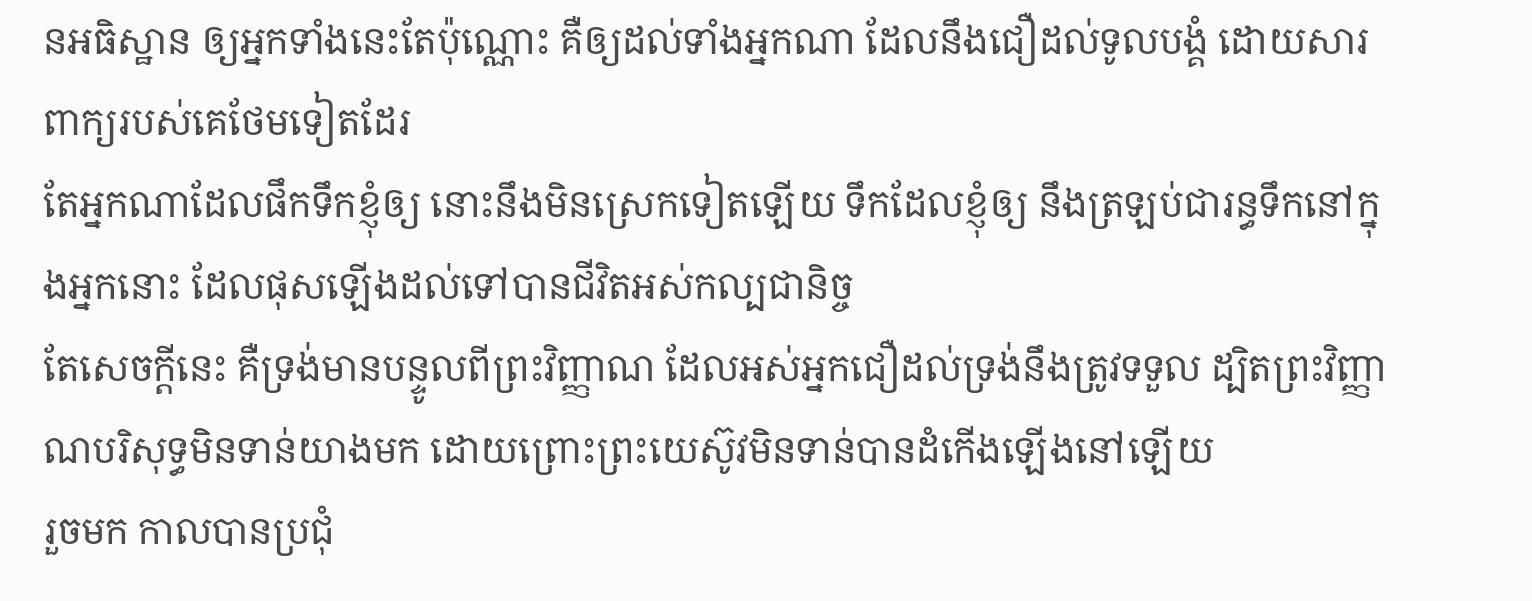នអធិស្ឋាន ឲ្យអ្នកទាំងនេះតែប៉ុណ្ណោះ គឺឲ្យដល់ទាំងអ្នកណា ដែលនឹងជឿដល់ទូលបង្គំ ដោយសារពាក្យរបស់គេថែមទៀតដែរ
តែអ្នកណាដែលផឹកទឹកខ្ញុំឲ្យ នោះនឹងមិនស្រេកទៀតឡើយ ទឹកដែលខ្ញុំឲ្យ នឹងត្រឡប់ជារន្ធទឹកនៅក្នុងអ្នកនោះ ដែលផុសឡើងដល់ទៅបានជីវិតអស់កល្បជានិច្ច
តែសេចក្ដីនេះ គឺទ្រង់មានបន្ទូលពីព្រះវិញ្ញាណ ដែលអស់អ្នកជឿដល់ទ្រង់នឹងត្រូវទទួល ដ្បិតព្រះវិញ្ញាណបរិសុទ្ធមិនទាន់យាងមក ដោយព្រោះព្រះយេស៊ូវមិនទាន់បានដំកើងឡើងនៅឡើយ
រួចមក កាលបានប្រជុំ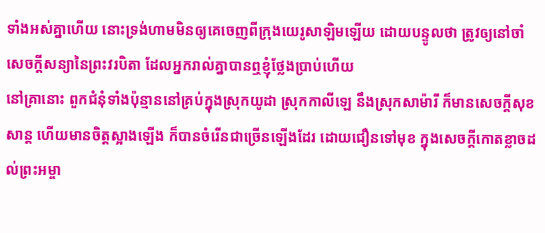ទាំងអស់គ្នាហើយ នោះទ្រង់ហាមមិនឲ្យគេចេញពីក្រុងយេរូសាឡិមឡើយ ដោយបន្ទូលថា ត្រូវឲ្យនៅចាំសេចក្ដីសន្យានៃព្រះវរបិតា ដែលអ្នករាល់គ្នាបានឮខ្ញុំថ្លែងប្រាប់ហើយ
នៅគ្រានោះ ពួកជំនុំទាំងប៉ុន្មាននៅគ្រប់ក្នុងស្រុកយូដា ស្រុកកាលីឡេ នឹងស្រុកសាម៉ារី ក៏មានសេចក្ដីសុខសាន្ត ហើយមានចិត្តស្អាងឡើង ក៏បានចំរើនជាច្រើនឡើងដែរ ដោយជឿនទៅមុខ ក្នុងសេចក្ដីកោតខ្លាចដល់ព្រះអម្ចា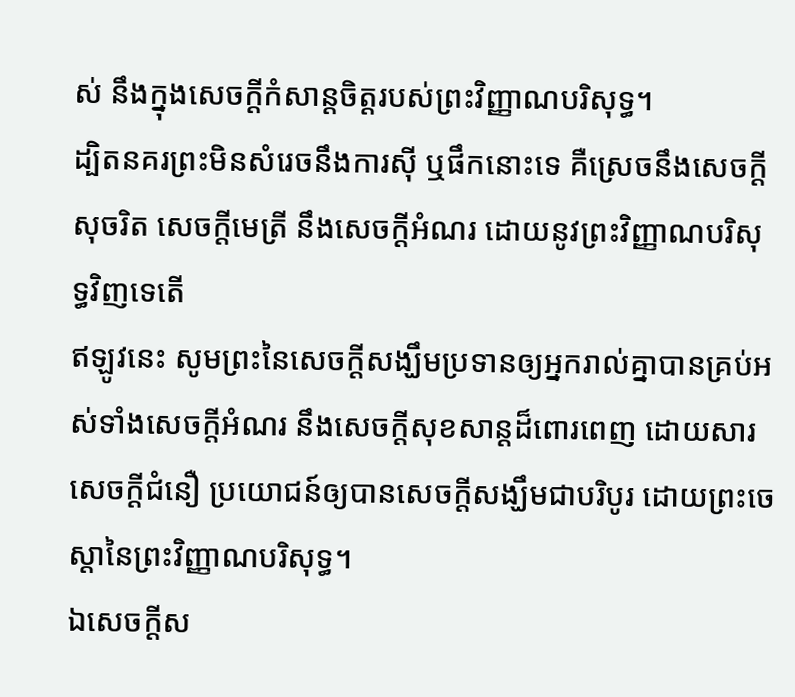ស់ នឹងក្នុងសេចក្ដីកំសាន្តចិត្តរបស់ព្រះវិញ្ញាណបរិសុទ្ធ។
ដ្បិតនគរព្រះមិនសំរេចនឹងការស៊ី ឬផឹកនោះទេ គឺស្រេចនឹងសេចក្ដីសុចរិត សេចក្ដីមេត្រី នឹងសេចក្ដីអំណរ ដោយនូវព្រះវិញ្ញាណបរិសុទ្ធវិញទេតើ
ឥឡូវនេះ សូមព្រះនៃសេចក្ដីសង្ឃឹមប្រទានឲ្យអ្នករាល់គ្នាបានគ្រប់អស់ទាំងសេចក្ដីអំណរ នឹងសេចក្ដីសុខសាន្តដ៏ពោរពេញ ដោយសារសេចក្ដីជំនឿ ប្រយោជន៍ឲ្យបានសេចក្ដីសង្ឃឹមជាបរិបូរ ដោយព្រះចេស្តានៃព្រះវិញ្ញាណបរិសុទ្ធ។
ឯសេចក្ដីស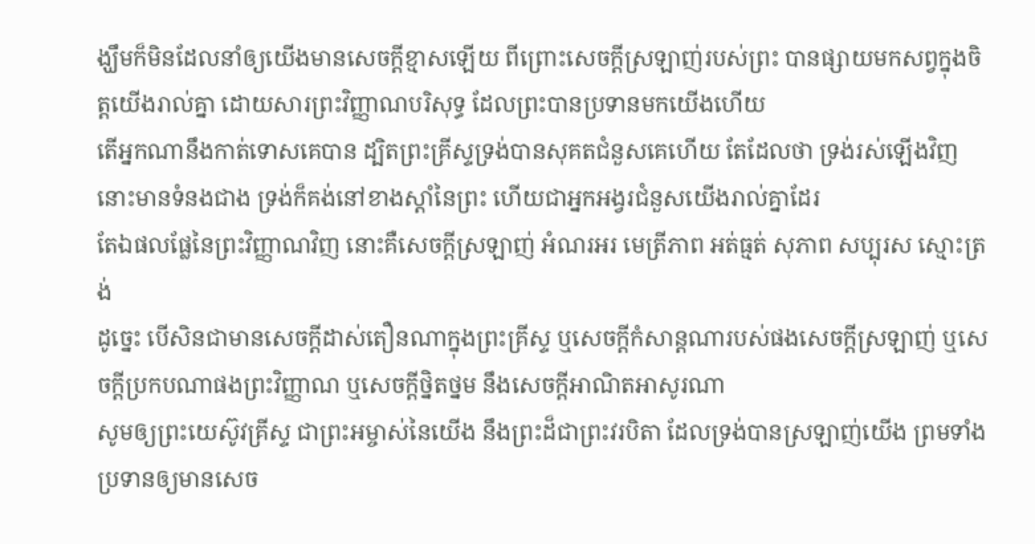ង្ឃឹមក៏មិនដែលនាំឲ្យយើងមានសេចក្ដីខ្មាសឡើយ ពីព្រោះសេចក្ដីស្រឡាញ់របស់ព្រះ បានផ្សាយមកសព្វក្នុងចិត្តយើងរាល់គ្នា ដោយសារព្រះវិញ្ញាណបរិសុទ្ធ ដែលព្រះបានប្រទានមកយើងហើយ
តើអ្នកណានឹងកាត់ទោសគេបាន ដ្បិតព្រះគ្រីស្ទទ្រង់បានសុគតជំនួសគេហើយ តែដែលថា ទ្រង់រស់ឡើងវិញ នោះមានទំនងជាង ទ្រង់ក៏គង់នៅខាងស្តាំនៃព្រះ ហើយជាអ្នកអង្វរជំនួសយើងរាល់គ្នាដែរ
តែឯផលផ្លែនៃព្រះវិញ្ញាណវិញ នោះគឺសេចក្ដីស្រឡាញ់ អំណរអរ មេត្រីភាព អត់ធ្មត់ សុភាព សប្បុរស ស្មោះត្រង់
ដូច្នេះ បើសិនជាមានសេចក្ដីដាស់តឿនណាក្នុងព្រះគ្រីស្ទ ឬសេចក្ដីកំសាន្តណារបស់ផងសេចក្ដីស្រឡាញ់ ឬសេចក្ដីប្រកបណាផងព្រះវិញ្ញាណ ឬសេចក្ដីថ្និតថ្នម នឹងសេចក្ដីអាណិតអាសូរណា
សូមឲ្យព្រះយេស៊ូវគ្រីស្ទ ជាព្រះអម្ចាស់នៃយើង នឹងព្រះដ៏ជាព្រះវរបិតា ដែលទ្រង់បានស្រឡាញ់យើង ព្រមទាំងប្រទានឲ្យមានសេច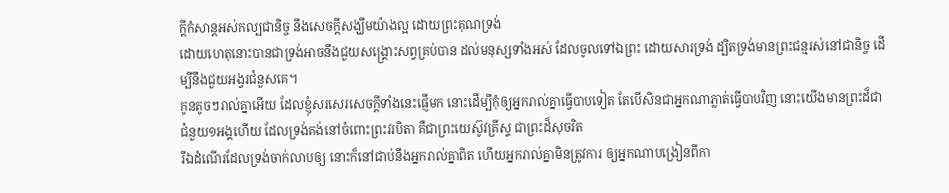ក្ដីកំសាន្តអស់កល្បជានិច្ច នឹងសេចក្ដីសង្ឃឹមយ៉ាងល្អ ដោយព្រះគុណទ្រង់
ដោយហេតុនោះបានជាទ្រង់អាចនឹងជួយសង្គ្រោះសព្វគ្រប់បាន ដល់មនុស្សទាំងអស់ ដែលចូលទៅឯព្រះ ដោយសារទ្រង់ ដ្បិតទ្រង់មានព្រះជន្មរស់នៅជានិច្ច ដើម្បីនឹងជួយអង្វរជំនួសគេ។
កូនតូចៗរាល់គ្នាអើយ ដែលខ្ញុំសរសេរសេចក្ដីទាំងនេះផ្ញើមក នោះដើម្បីកុំឲ្យអ្នករាល់គ្នាធ្វើបាបទៀត តែបើសិនជាអ្នកណាភ្លាត់ធ្វើបាបវិញ នោះយើងមានព្រះដ៏ជាជំនួយ១អង្គហើយ ដែលទ្រង់គង់នៅចំពោះព្រះវរបិតា គឺជាព្រះយេស៊ូវគ្រីស្ទ ជាព្រះដ៏សុចរិត
រីឯដំណើរដែលទ្រង់ចាក់លាបឲ្យ នោះក៏នៅជាប់នឹងអ្នករាល់គ្នាពិត ហើយអ្នករាល់គ្នាមិនត្រូវការ ឲ្យអ្នកណាបង្រៀនពីកា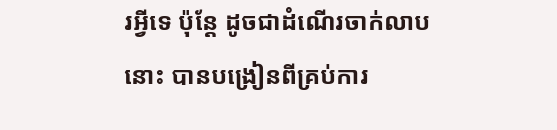រអ្វីទេ ប៉ុន្តែ ដូចជាដំណើរចាក់លាបនោះ បានបង្រៀនពីគ្រប់ការ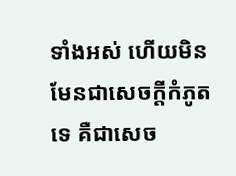ទាំងអស់ ហើយមិនមែនជាសេចក្ដីកំភូតទេ គឺជាសេច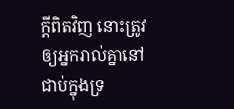ក្ដីពិតវិញ នោះត្រូវឲ្យអ្នករាល់គ្នានៅជាប់ក្នុងទ្រ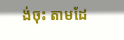ង់ចុះ តាមដែ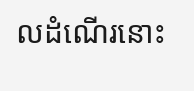លដំណើរនោះ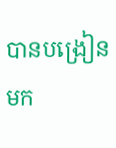បានបង្រៀនមក